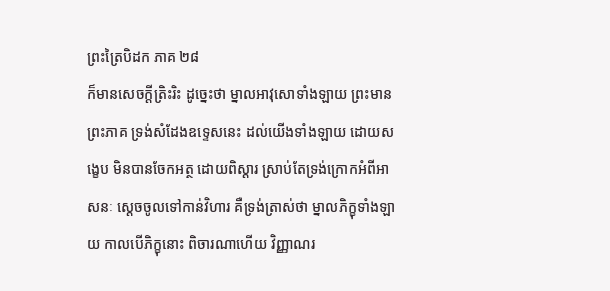ព្រះត្រៃបិដក ភាគ ២៨
ក៏មានសេចក្តីត្រិះរិះ ដូច្នេះថា ម្នាលអាវុសោទាំងឡាយ ព្រះមានព្រះភាគ ទ្រង់សំដែងឧទ្ទេសនេះ ដល់យើងទាំងឡាយ ដោយសង្ខេប មិនបានចែកអត្ថ ដោយពិស្តារ ស្រាប់តែទ្រង់ក្រោកអំពីអាសនៈ ស្តេចចូលទៅកាន់វិហារ គឺទ្រង់ត្រាស់ថា ម្នាលភិក្ខុទាំងឡាយ កាលបើភិក្ខុនោះ ពិចារណាហើយ វិញ្ញាណរ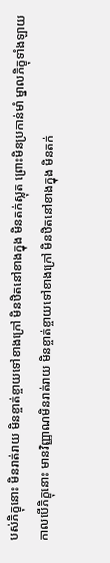បស់ភិក្ខុនោះ មិនរាត់រាយ មិនខ្ចាត់ខ្ចាយទៅខាងក្រៅ មិនឋិតនៅខាងក្នុង មិនតក់ស្លុត ព្រោះមិនប្រកាន់មាំ ម្នាលភិក្ខុទាំងឡាយ កាលបើភិក្ខុនោះ មានវិញ្ញាណមិនរាត់រាយ មិនខ្ចាត់ខ្ចាយទៅខាងក្រៅ មិនឋិតនៅខាងក្នុង មិនតក់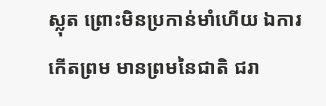ស្លុត ព្រោះមិនប្រកាន់មាំហើយ ឯការកើតព្រម មានព្រមនៃជាតិ ជរា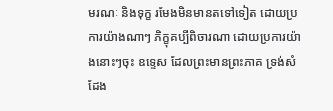មរណៈ និងទុក្ខ រមែងមិនមានតទៅទៀត ដោយប្រការយ៉ាងណាៗ ភិក្ខុគប្បីពិចារណា ដោយប្រការយ៉ាងនោះៗចុះ ឧទ្ទេស ដែលព្រះមានព្រះភាគ ទ្រង់សំដែង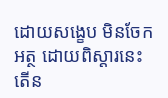ដោយសង្ខេប មិនចែកអត្ថ ដោយពិស្តារនេះ តើន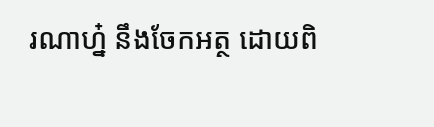រណាហ្ន៎ នឹងចែកអត្ថ ដោយពិ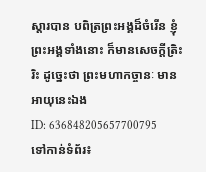ស្តារបាន បពិត្រព្រះអង្គដ៏ចំរើន ខ្ញុំព្រះអង្គទាំងនោះ ក៏មានសេចក្តីត្រិះរិះ ដូច្នេះថា ព្រះមហាកច្ចានៈ មានអាយុនេះឯង
ID: 636848205657700795
ទៅកាន់ទំព័រ៖